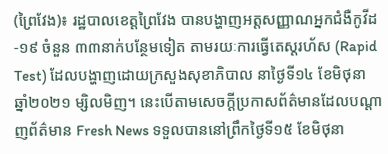(ព្រៃវែង)៖ រដ្ឋបាលខេត្តព្រៃវែង បានបង្ហាញអត្តសញ្ញាណអ្នកជំងឺកូវីដ-១៩ ចំនួន ៣៣នាក់បន្ថែមទៀត តាមរយៈការធ្វើតេស្តរហ័ស (Rapid Test) ដែលបង្ហាញដោយក្រសួងសុខាភិបាល នាថ្ងៃទី១៤ ខែមិថុនា ឆ្នាំ២០២១ ម្សិលមិញ។ នេះបើតាមសេចក្តីប្រកាសព័ត៌មានដែលបណ្តាញព័ត៌មាន Fresh News ទទួលបាននៅព្រឹកថ្ងៃទី១៥ ខែមិថុនា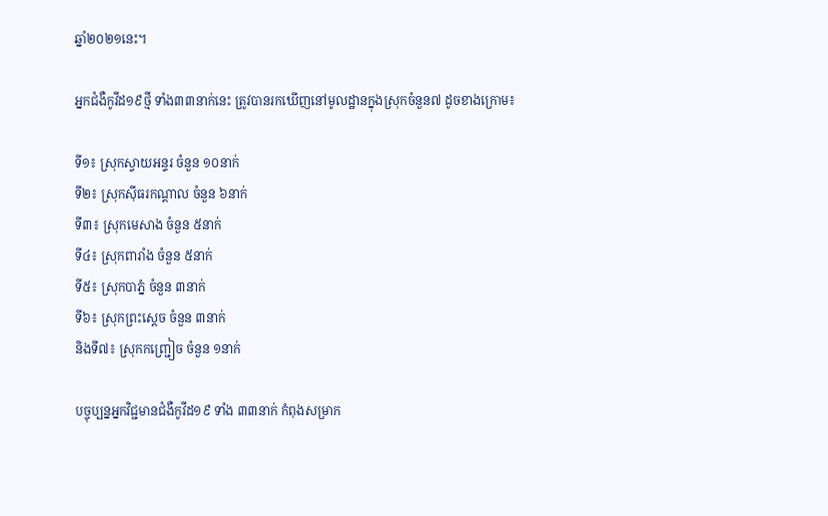ឆ្នាំ២០២១នេះ។

អ្នកជំងឺកូវីដ១៩ថ្មី ទាំង៣៣នាក់នេះ ត្រូវបានរកឃើញនៅមូលដ្ឋានក្នុងស្រុកចំនួន៧ ដូចខាងក្រោម៖

ទី១៖ ស្រុកស្វាយអន្ទរ ចំនួន ១០នាក់
ទី២៖ ស្រុកសុីធរកណ្ដាល ចំនួន ៦នាក់
ទី៣៖ ស្រុកមេសាង ចំនួន ៥នាក់
ទី៤៖ ស្រុកពារាំង ចំនួន ៥នាក់
ទី៥៖ ស្រុកបាភ្នំ ចំនួន ៣នាក់
ទី៦៖ ស្រុកព្រះសេ្តច ចំនួន ៣នាក់
និងទី៧៖ ស្រុកកញ្ជ្រៀច ចំនួន ១នាក់

បច្ចុប្បន្នអ្នកវិជ្ជមានជំងឺកូវីដ១៩ ទាំង ៣៣នាក់ កំពុងសម្រាក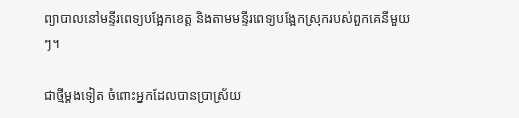ព្យាបាលនៅមន្ទីរពេទ្យបង្អែកខេត្ត និងតាមមន្ទីរពេទ្យបង្អែកស្រុករបស់ពួកគេនីមួយៗ។

ជាថ្មីម្តងទៀត ចំពោះអ្នកដែលបានប្រាស្រ័យ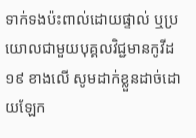ទាក់ទងប៉ះពាល់ដោយផ្ទាល់ ឬប្រយោលជាមួយបុគ្គលវិជ្ជមានកូវីដ១៩ ខាងលើ សូមដាក់ខ្លួនដាច់ដោយឡែក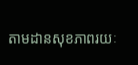តាមដានសុខភាពរយៈ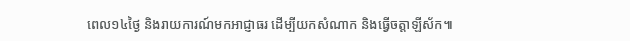ពេល១៤ថ្ងៃ និងរាយការណ៍មកអាជ្ញាធរ ដើម្បីយកសំណាក និងធ្វើចត្តាឡីស័ក៕